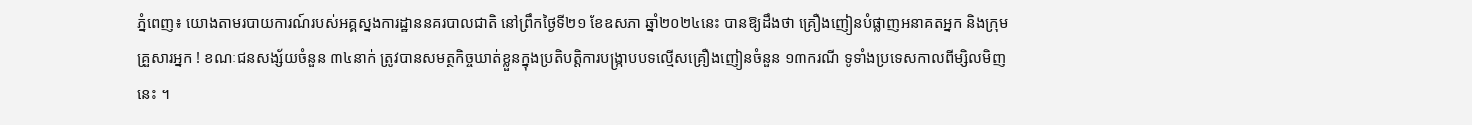ភ្នំពេញ៖ យោងតាមរបាយការណ៍របស់អគ្គស្នងការដ្ឋាននគរបាលជាតិ នៅព្រឹកថ្ងៃទី២១ ខែឧសភា ឆ្នាំ២០២៤នេះ បានឱ្យដឹងថា គ្រឿងញៀនបំផ្លាញអនាគតអ្នក និងក្រុមគ្រួសារអ្នក ! ខណៈជនសង្ស័យចំនួន ៣៤នាក់ ត្រូវបានសមត្ថកិច្ចឃាត់ខ្លួនក្នុងប្រតិបត្តិការបង្ក្រាបបទល្មើសគ្រឿងញៀនចំនួន ១៣ករណី ទូទាំងប្រទេសកាលពីម្សិលមិញនេះ ។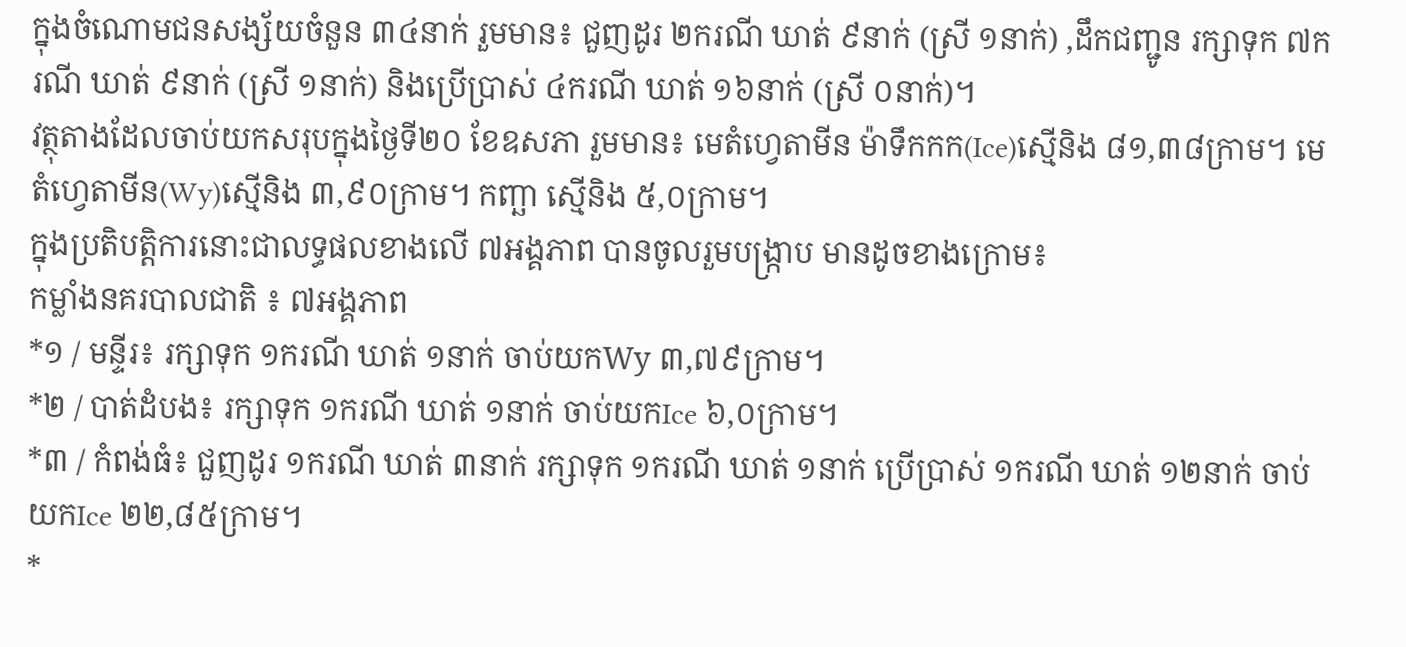ក្នុងចំណោមជនសង្ស័យចំនួន ៣៤នាក់ រួមមាន៖ ជួញដូរ ២ករណី ឃាត់ ៩នាក់ (ស្រី ១នាក់) ,ដឹកជញ្ជូន រក្សាទុក ៧ករណី ឃាត់ ៩នាក់ (ស្រី ១នាក់) និងប្រើប្រាស់ ៤ករណី ឃាត់ ១៦នាក់ (ស្រី ០នាក់)។
វត្ថុតាងដែលចាប់យកសរុបក្នុងថ្ងៃទី២០ ខែឧសភា រួមមាន៖ មេតំហ្វេតាមីន ម៉ាទឹកកក(Ice)ស្មេីនិង ៨១,៣៨ក្រាម។ មេតំហ្វេតាមីន(Wy)ស្មេីនិង ៣,៩០ក្រាម។ កញ្ឆា ស្មេីនិង ៥,០ក្រាម។
ក្នុងប្រតិបត្តិការនោះជាលទ្ធផលខាងលើ ៧អង្គភាព បានចូលរួមបង្ក្រាប មានដូចខាងក្រោម៖
កម្លាំងនគរបាលជាតិ ៖ ៧អង្គភាព
*១ / មន្ទីរ៖ រក្សាទុក ១ករណី ឃាត់ ១នាក់ ចាប់យកWy ៣,៧៩ក្រាម។
*២ / បាត់ដំបង៖ រក្សាទុក ១ករណី ឃាត់ ១នាក់ ចាប់យកIce ៦,០ក្រាម។
*៣ / កំពង់ធំ៖ ជួញដូរ ១ករណី ឃាត់ ៣នាក់ រក្សាទុក ១ករណី ឃាត់ ១នាក់ ប្រើប្រាស់ ១ករណី ឃាត់ ១២នាក់ ចាប់យកIce ២២,៨៥ក្រាម។
*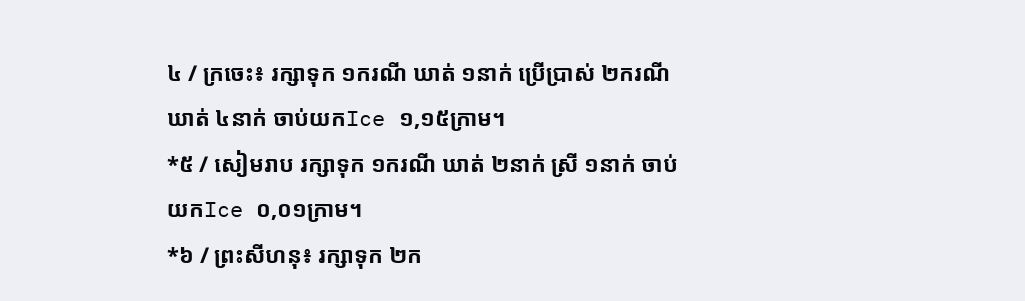៤ / ក្រចេះ៖ រក្សាទុក ១ករណី ឃាត់ ១នាក់ ប្រើប្រាស់ ២ករណី ឃាត់ ៤នាក់ ចាប់យកIce ១,១៥ក្រាម។
*៥ / សៀមរាប រក្សាទុក ១ករណី ឃាត់ ២នាក់ ស្រី ១នាក់ ចាប់យកIce ០,០១ក្រាម។
*៦ / ព្រះសីហនុ៖ រក្សាទុក ២ក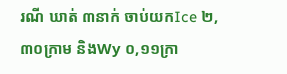រណី ឃាត់ ៣នាក់ ចាប់យកIce ២,៣០ក្រាម និងWy ០,១១ក្រា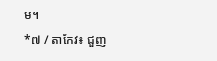ម។
*៧ / តាកែវ៖ ជួញ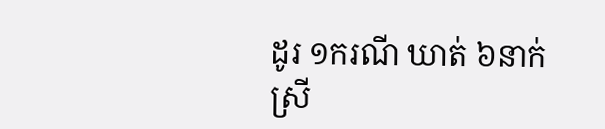ដូរ ១ករណី ឃាត់ ៦នាក់ ស្រី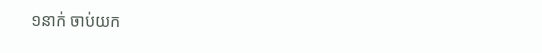១នាក់ ចាប់យក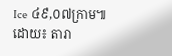Ice ៤៩,០៧ក្រាម៕
ដោយ៖ តារា